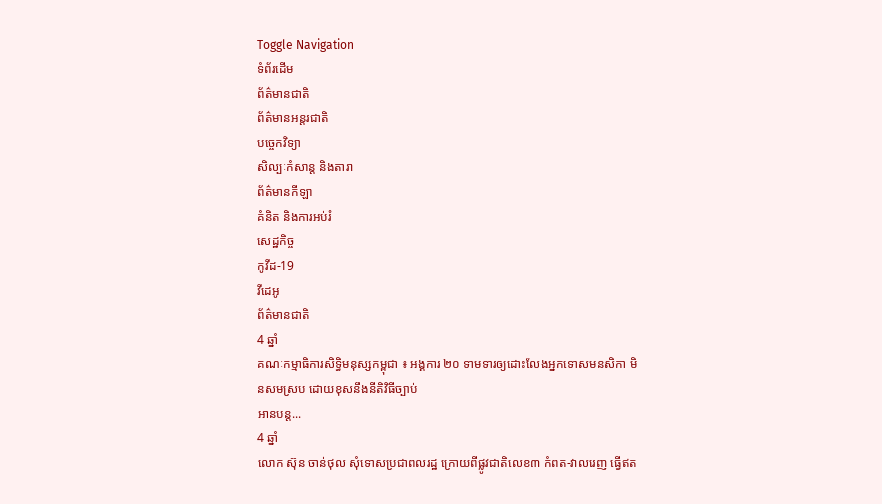Toggle Navigation
ទំព័រដើម
ព័ត៌មានជាតិ
ព័ត៌មានអន្តរជាតិ
បច្ចេកវិទ្យា
សិល្បៈកំសាន្ត និងតារា
ព័ត៌មានកីឡា
គំនិត និងការអប់រំ
សេដ្ឋកិច្ច
កូវីដ-19
វីដេអូ
ព័ត៌មានជាតិ
4 ឆ្នាំ
គណៈកម្មាធិការសិទ្ធិមនុស្សកម្ពុជា ៖ អង្គការ ២០ ទាមទារឲ្យដោះលែងអ្នកទោសមនសិកា មិនសមស្រប ដោយខុសនឹងនីតិវិធីច្បាប់
អានបន្ត...
4 ឆ្នាំ
លោក ស៊ុន ចាន់ថុល សុំទោសប្រជាពលរដ្ឋ ក្រោយពីផ្លូវជាតិលេខ៣ កំពត-វាលរេញ ធ្វើឥត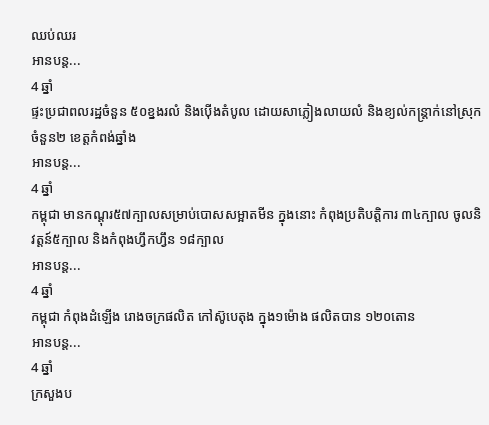ឈប់ឈរ
អានបន្ត...
4 ឆ្នាំ
ផ្ទះប្រជាពលរដ្ឋចំនួន ៥០ខ្នងរលំ និងប៉ើងតំបូល ដោយសាភ្លៀងលាយលំ និងខ្យល់កន្ត្រាក់នៅស្រុកចំនួន២ ខេត្តកំពង់ឆ្នាំង
អានបន្ត...
4 ឆ្នាំ
កម្ពុជា មានកណ្ដុរ៥៧ក្បាលសម្រាប់បោសសម្អាតមីន ក្នុងនោះ កំពុងប្រតិបតិ្តការ ៣៤ក្បាល ចូលនិវត្តន៍៥ក្បាល និងកំពុងហ្វឹកហ្វឹន ១៨ក្បាល
អានបន្ត...
4 ឆ្នាំ
កម្ពុជា កំពុងដំឡើង រោងចក្រផលិត កៅស៊ូបេតុង ក្នុង១ម៉ោង ផលិតបាន ១២០តោន
អានបន្ត...
4 ឆ្នាំ
ក្រសួងប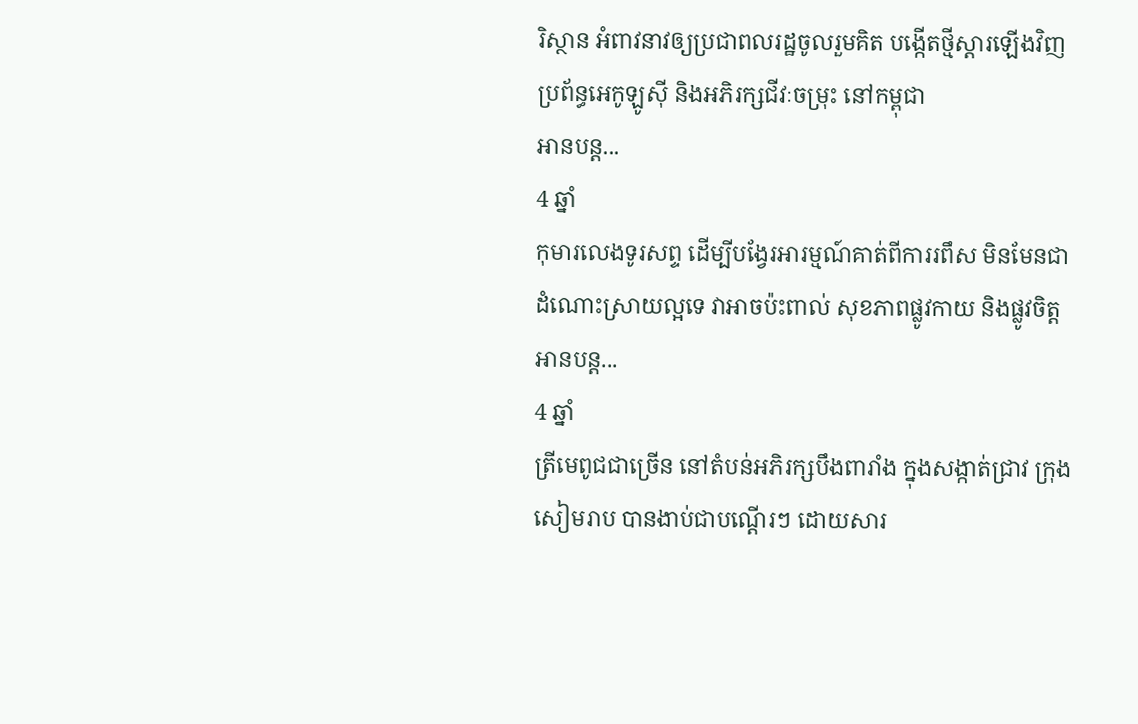រិស្ថាន អំពាវនាវឲ្យប្រជាពលរដ្ឋចូលរួមគិត បង្កើតថ្មីស្ដារឡើងវិញប្រព័ន្ធអេកូឡូស៊ី និងអភិរក្សជីវៈចម្រុះ នៅកម្ពុជា
អានបន្ត...
4 ឆ្នាំ
កុមារលេងទូរសព្ទ ដើម្បីបង្វែរអារម្មណ៍គាត់ពីការរពឹស មិនមែនជាដំណោះស្រាយល្អទេ វាអាចប៉ះពាល់ សុខភាពផ្លូវកាយ និងផ្លូវចិត្ត
អានបន្ត...
4 ឆ្នាំ
ត្រីមេពូជជាច្រើន នៅតំបន់អភិរក្សបឹងពារាំង ក្នុងសង្កាត់ជ្រាវ ក្រុងសៀមរាប បានងាប់ជាបណ្តើរៗ ដោយសារ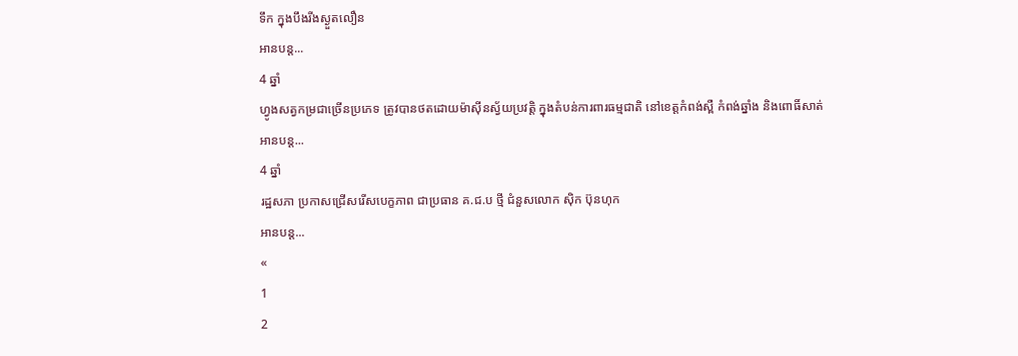ទឹក ក្នុងបឹងរីងស្ងួតលឿន
អានបន្ត...
4 ឆ្នាំ
ហ្វូងសត្វកម្រជាច្រើនប្រភេទ ត្រូវបានថតដោយម៉ាស៊ីនស្វ័យប្រវត្តិ ក្នុងតំបន់ការពារធម្មជាតិ នៅខេត្តកំពង់ស្ពឺ កំពង់ឆ្នាំង និងពោធិ៍សាត់
អានបន្ត...
4 ឆ្នាំ
រដ្ឋសភា ប្រកាសជ្រើសរើសបេក្ខភាព ជាប្រធាន គ.ជ.ប ថ្មី ជំនួសលោក ស៊ិក ប៊ុនហុក
អានបន្ត...
«
1
2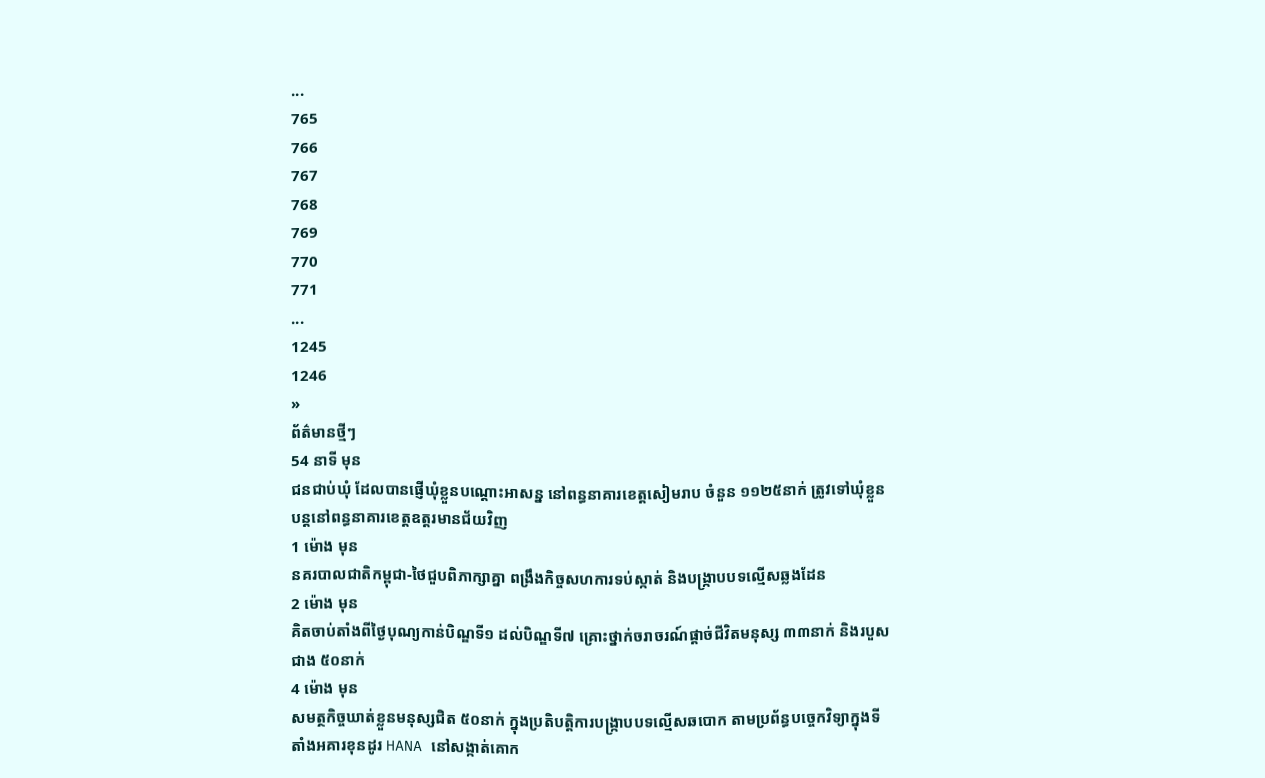...
765
766
767
768
769
770
771
...
1245
1246
»
ព័ត៌មានថ្មីៗ
54 នាទី មុន
ជនជាប់ឃុំ ដែលបានផ្ញើឃុំខ្លួនបណ្តោះអាសន្ន នៅពន្ធនាគារខេត្តសៀមរាប ចំនួន ១១២៥នាក់ ត្រូវទៅឃុំខ្លួន បន្តនៅពន្ធនាគារខេត្តឧត្តរមានជ័យវិញ
1 ម៉ោង មុន
នគរបាលជាតិកម្ពុជា-ថៃជួបពិភាក្សាគ្នា ពង្រឹងកិច្ចសហការទប់ស្កាត់ និងបង្ក្រាបបទល្មើសឆ្លងដែន
2 ម៉ោង មុន
គិតចាប់តាំងពីថ្ងៃបុណ្យកាន់បិណ្ឌទី១ ដល់បិណ្ឌទី៧ គ្រោះថ្នាក់ចរាចរណ៍ផ្ដាច់ជីវិតមនុស្ស ៣៣នាក់ និងរបួសជាង ៥០នាក់
4 ម៉ោង មុន
សមត្ថកិច្ចឃាត់ខ្លួនមនុស្សជិត ៥០នាក់ ក្នុងប្រតិបត្តិការបង្ក្រាបបទល្មើសឆបោក តាមប្រព័ន្ធបច្ចេកវិទ្យាក្នុងទីតាំងអគារខុនដូរ HANA នៅសង្កាត់គោក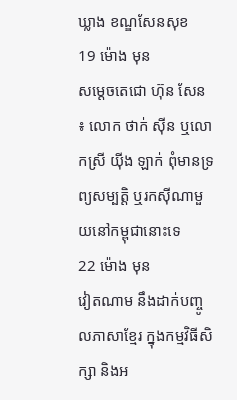ឃ្លាង ខណ្ឌសែនសុខ
19 ម៉ោង មុន
សម្ដេចតេជោ ហ៊ុន សែន ៖ លោក ថាក់ ស៊ីន ឬលោកស្រី យ៉ីង ឡាក់ ពុំមានទ្រព្យសម្បត្តិ ឬរកស៊ីណាមួយនៅកម្ពុជានោះទេ
22 ម៉ោង មុន
វៀតណាម នឹងដាក់បញ្ចូលភាសាខ្មែរ ក្នុងកម្មវិធីសិក្សា និងអ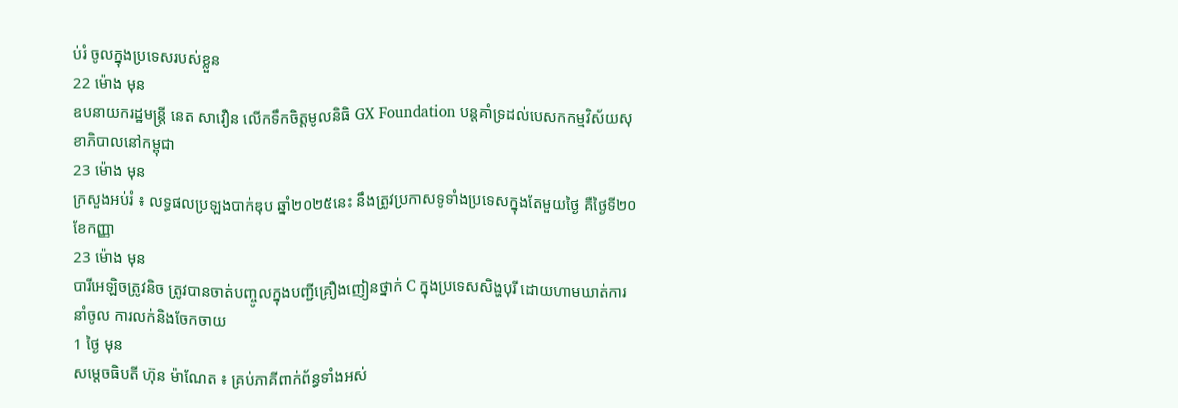ប់រំ ចូលក្នុងប្រទេសរបស់ខ្លួន
22 ម៉ោង មុន
ឧបនាយករដ្ឋមន្ដ្រី នេត សាវឿន លើកទឹកចិត្តមូលនិធិ GX Foundation បន្ដគាំទ្រដល់បេសកកម្មវិស័យសុខាភិបាលនៅកម្ពុជា
23 ម៉ោង មុន
ក្រសួងអប់រំ ៖ លទ្ធផលប្រឡងបាក់ឌុប ឆ្នាំ២០២៥នេះ នឹងត្រូវប្រកាសទូទាំងប្រទេសក្នុងតែមួយថ្ងៃ គឺថ្ងៃទី២០ ខែកញ្ញា
23 ម៉ោង មុន
បារីអេឡិចត្រូវនិច ត្រូវបានចាត់បញ្ចូលក្នុងបញ្ជីគ្រឿងញៀនថ្នាក់ C ក្នុងប្រទេសសិង្ហបុរី ដោយហាមឃាត់ការនាំចូល ការលក់និងចែកចាយ
1 ថ្ងៃ មុន
សម្តេចធិបតី ហ៊ុន ម៉ាណែត ៖ គ្រប់ភាគីពាក់ព័ន្ធទាំងអស់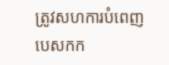ត្រូវសហការបំពេញបេសកក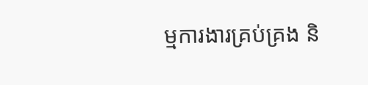ម្មការងារគ្រប់គ្រង និ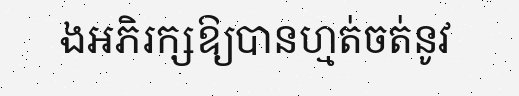ងអភិរក្សឱ្យបានហ្មត់ចត់នូវ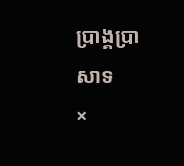ប្រាង្គប្រាសាទ
×